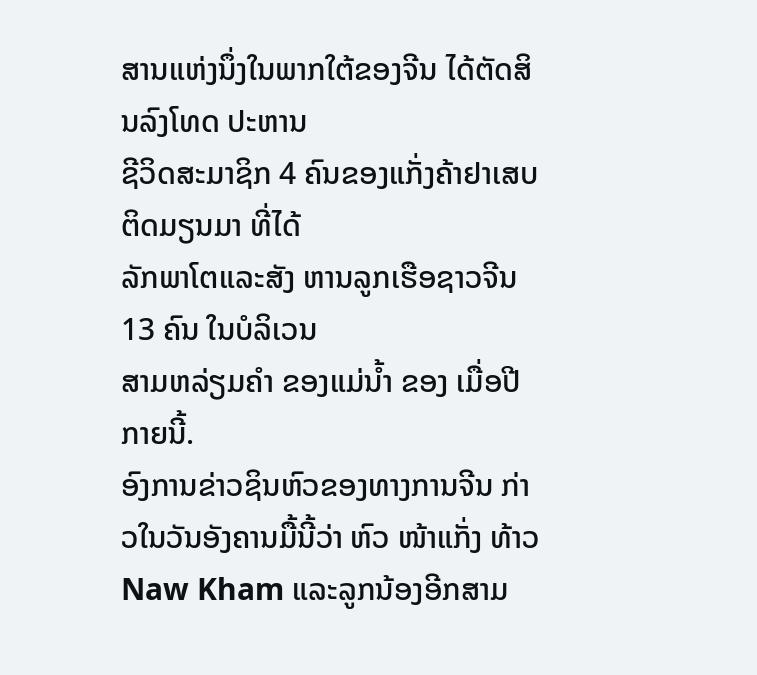ສານແຫ່ງນຶ່ງໃນພາກໃຕ້ຂອງຈີນ ໄດ້ຕັດສິນລົງໂທດ ປະຫານ
ຊີວິດສະມາຊິກ 4 ຄົນຂອງແກັ່ງຄ້າຢາເສບຕິດມຽນມາ ທີ່ໄດ້
ລັກພາໂຕແລະສັງ ຫານລູກເຮືອຊາວຈີນ 13 ຄົນ ໃນບໍລິເວນ
ສາມຫລ່ຽມຄຳ ຂອງແມ່ນໍ້າ ຂອງ ເມື່ອປີກາຍນີ້.
ອົງການຂ່າວຊິນຫົວຂອງທາງການຈີນ ກ່າວໃນວັນອັງຄານມື້ນີ້ວ່າ ຫົວ ໜ້າແກັ່ງ ທ້າວ Naw Kham ແລະລູກນ້ອງອີກສາມ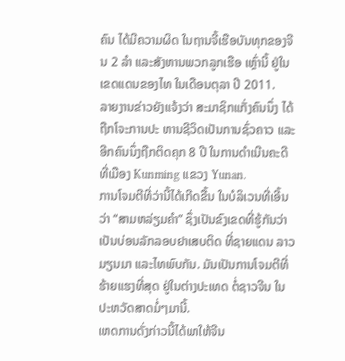ຄົນ ໄດ້ມີຄວາມຜິດ ໃນຖານຈີ້ເຮືອບັນທຸກຂອງຈີນ 2 ລຳ ແລະສັງຫານພວກລູກເຮືອ ເຫຼົ່ານີ້ ຢູ່ໃນເຂດແດນຂອງໄທ ໃນເດືອນຕຸລາ ປີ 2011.
ລາຍງານຂ່າວຍັງແຈ້ງວ່າ ສະມາຊິກແກັ່ງຄົນນຶ່ງ ໄດ້ຖືກໂຈະການປະ ຫານຊີວິດເປັນການຊົ່ວຄາວ ແລະອີກຄົນນຶ່ງຖືກຕິດຄຸກ 8 ປີ ໃນການດຳເນີນຄະດີທີ່ເມືອງ Kunming ແຂວງ Yunan.
ການໂຈມຕີທີ່ວ່ານີ້ໄດ້ເກີດຂື້ນ ໃນບໍລິເວນທີ່ເອີ້ນວ່າ “ສາມຫລ່ຽມຄໍາ” ຊຶ່ງເປັນຂົງເຂດທີ່ຮູ້ກັນວ່າ ເປັນບ່ອນລັກລອບຢາເສບຕິດ ທີ່ຊາຍແດນ ລາວ ມຽນມາ ແລະໄທພົບກັນ. ມັນເປັນການໂຈມຕີທີ່ຮ້າຍແຮງທີ່ສຸດ ຢູ່ໃນຕ່າງປະເທດ ຕໍ່ຊາວຈີນ ໃນປະຫວັດສາດມໍ່ໆມານີ້.
ເຫດການດັ່ງກ່າວນີ້ໄດ້ພາໃຫ້ຈີນ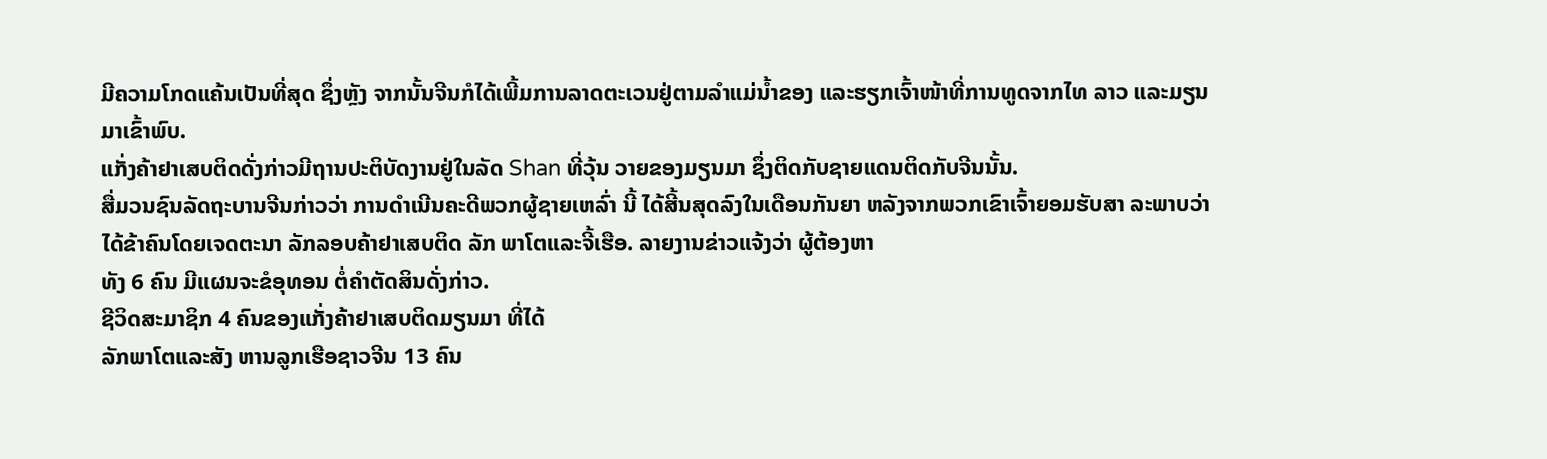ມີຄວາມໂກດແຄ້ນເປັນທີ່ສຸດ ຊຶ່ງຫຼັງ ຈາກນັ້ນຈີນກໍໄດ້ເພີ້ມການລາດຕະເວນຢູ່ຕາມລຳແມ່ນໍ້າຂອງ ແລະຮຽກເຈົ້າໜ້າທີ່ການທູດຈາກໄທ ລາວ ແລະມຽນມາເຂົ້າພົບ.
ແກັ່ງຄ້າຢາເສບຕິດດັ່ງກ່າວມີຖານປະຕິບັດງານຢູ່ໃນລັດ Shan ທີ່ວຸ້ນ ວາຍຂອງມຽນມາ ຊຶ່ງຕິດກັບຊາຍແດນຕິດກັບຈີນນັ້ນ.
ສື່ມວນຊົນລັດຖະບານຈີນກ່າວວ່າ ການດຳເນີນຄະດີພວກຜູ້ຊາຍເຫລົ່າ ນີ້ ໄດ້ສີ້ນສຸດລົງໃນເດືອນກັນຍາ ຫລັງຈາກພວກເຂົາເຈົ້າຍອມຮັບສາ ລະພາບວ່າ ໄດ້ຂ້າຄົນໂດຍເຈດຕະນາ ລັກລອບຄ້າຢາເສບຕິດ ລັກ ພາໂຕແລະຈີ້ເຮືອ. ລາຍງານຂ່າວແຈ້ງວ່າ ຜູ້ຕ້ອງຫາ
ທັງ 6 ຄົນ ມີແຜນຈະຂໍອຸທອນ ຕໍ່ຄຳຕັດສິນດັ່ງກ່າວ.
ຊີວິດສະມາຊິກ 4 ຄົນຂອງແກັ່ງຄ້າຢາເສບຕິດມຽນມາ ທີ່ໄດ້
ລັກພາໂຕແລະສັງ ຫານລູກເຮືອຊາວຈີນ 13 ຄົນ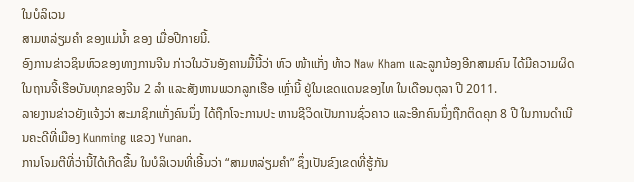ໃນບໍລິເວນ
ສາມຫລ່ຽມຄຳ ຂອງແມ່ນໍ້າ ຂອງ ເມື່ອປີກາຍນີ້.
ອົງການຂ່າວຊິນຫົວຂອງທາງການຈີນ ກ່າວໃນວັນອັງຄານມື້ນີ້ວ່າ ຫົວ ໜ້າແກັ່ງ ທ້າວ Naw Kham ແລະລູກນ້ອງອີກສາມຄົນ ໄດ້ມີຄວາມຜິດ ໃນຖານຈີ້ເຮືອບັນທຸກຂອງຈີນ 2 ລຳ ແລະສັງຫານພວກລູກເຮືອ ເຫຼົ່ານີ້ ຢູ່ໃນເຂດແດນຂອງໄທ ໃນເດືອນຕຸລາ ປີ 2011.
ລາຍງານຂ່າວຍັງແຈ້ງວ່າ ສະມາຊິກແກັ່ງຄົນນຶ່ງ ໄດ້ຖືກໂຈະການປະ ຫານຊີວິດເປັນການຊົ່ວຄາວ ແລະອີກຄົນນຶ່ງຖືກຕິດຄຸກ 8 ປີ ໃນການດຳເນີນຄະດີທີ່ເມືອງ Kunming ແຂວງ Yunan.
ການໂຈມຕີທີ່ວ່ານີ້ໄດ້ເກີດຂື້ນ ໃນບໍລິເວນທີ່ເອີ້ນວ່າ “ສາມຫລ່ຽມຄໍາ” ຊຶ່ງເປັນຂົງເຂດທີ່ຮູ້ກັນ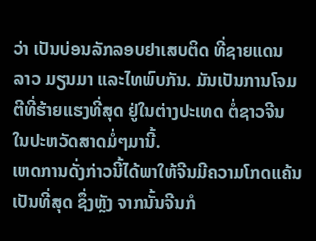ວ່າ ເປັນບ່ອນລັກລອບຢາເສບຕິດ ທີ່ຊາຍແດນ ລາວ ມຽນມາ ແລະໄທພົບກັນ. ມັນເປັນການໂຈມຕີທີ່ຮ້າຍແຮງທີ່ສຸດ ຢູ່ໃນຕ່າງປະເທດ ຕໍ່ຊາວຈີນ ໃນປະຫວັດສາດມໍ່ໆມານີ້.
ເຫດການດັ່ງກ່າວນີ້ໄດ້ພາໃຫ້ຈີນມີຄວາມໂກດແຄ້ນເປັນທີ່ສຸດ ຊຶ່ງຫຼັງ ຈາກນັ້ນຈີນກໍ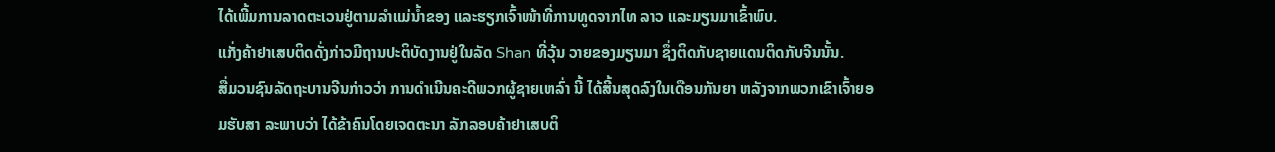ໄດ້ເພີ້ມການລາດຕະເວນຢູ່ຕາມລຳແມ່ນໍ້າຂອງ ແລະຮຽກເຈົ້າໜ້າທີ່ການທູດຈາກໄທ ລາວ ແລະມຽນມາເຂົ້າພົບ.
ແກັ່ງຄ້າຢາເສບຕິດດັ່ງກ່າວມີຖານປະຕິບັດງານຢູ່ໃນລັດ Shan ທີ່ວຸ້ນ ວາຍຂອງມຽນມາ ຊຶ່ງຕິດກັບຊາຍແດນຕິດກັບຈີນນັ້ນ.
ສື່ມວນຊົນລັດຖະບານຈີນກ່າວວ່າ ການດຳເນີນຄະດີພວກຜູ້ຊາຍເຫລົ່າ ນີ້ ໄດ້ສີ້ນສຸດລົງໃນເດືອນກັນຍາ ຫລັງຈາກພວກເຂົາເຈົ້າຍອມຮັບສາ ລະພາບວ່າ ໄດ້ຂ້າຄົນໂດຍເຈດຕະນາ ລັກລອບຄ້າຢາເສບຕິ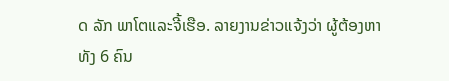ດ ລັກ ພາໂຕແລະຈີ້ເຮືອ. ລາຍງານຂ່າວແຈ້ງວ່າ ຜູ້ຕ້ອງຫາ
ທັງ 6 ຄົນ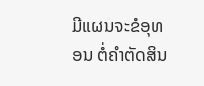ມີແຜນຈະຂໍອຸທອນ ຕໍ່ຄຳຕັດສິນ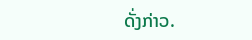ດັ່ງກ່າວ.